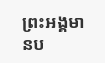ព្រះអង្គមានប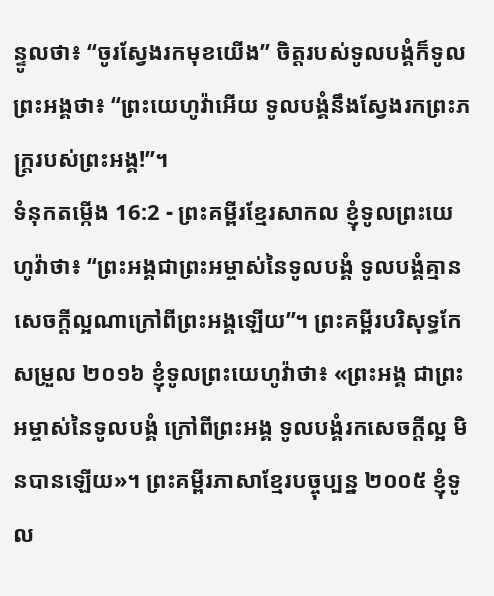ន្ទូលថា៖ “ចូរស្វែងរកមុខយើង” ចិត្តរបស់ទូលបង្គំក៏ទូលព្រះអង្គថា៖ “ព្រះយេហូវ៉ាអើយ ទូលបង្គំនឹងស្វែងរកព្រះភក្ត្ររបស់ព្រះអង្គ!”។
ទំនុកតម្កើង 16:2 - ព្រះគម្ពីរខ្មែរសាកល ខ្ញុំទូលព្រះយេហូវ៉ាថា៖ “ព្រះអង្គជាព្រះអម្ចាស់នៃទូលបង្គំ ទូលបង្គំគ្មានសេចក្ដីល្អណាក្រៅពីព្រះអង្គឡើយ”។ ព្រះគម្ពីរបរិសុទ្ធកែសម្រួល ២០១៦ ខ្ញុំទូលព្រះយេហូវ៉ាថា៖ «ព្រះអង្គ ជាព្រះអម្ចាស់នៃទូលបង្គំ ក្រៅពីព្រះអង្គ ទូលបង្គំរកសេចក្ដីល្អ មិនបានឡើយ»។ ព្រះគម្ពីរភាសាខ្មែរបច្ចុប្បន្ន ២០០៥ ខ្ញុំទូល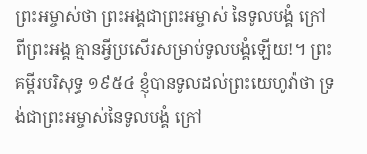ព្រះអម្ចាស់ថា ព្រះអង្គជាព្រះអម្ចាស់ នៃទូលបង្គំ ក្រៅពីព្រះអង្គ គ្មានអ្វីប្រសើរសម្រាប់ទូលបង្គំឡើយ!។ ព្រះគម្ពីរបរិសុទ្ធ ១៩៥៤ ខ្ញុំបានទូលដល់ព្រះយេហូវ៉ាថា ទ្រង់ជាព្រះអម្ចាស់នៃទូលបង្គំ ក្រៅ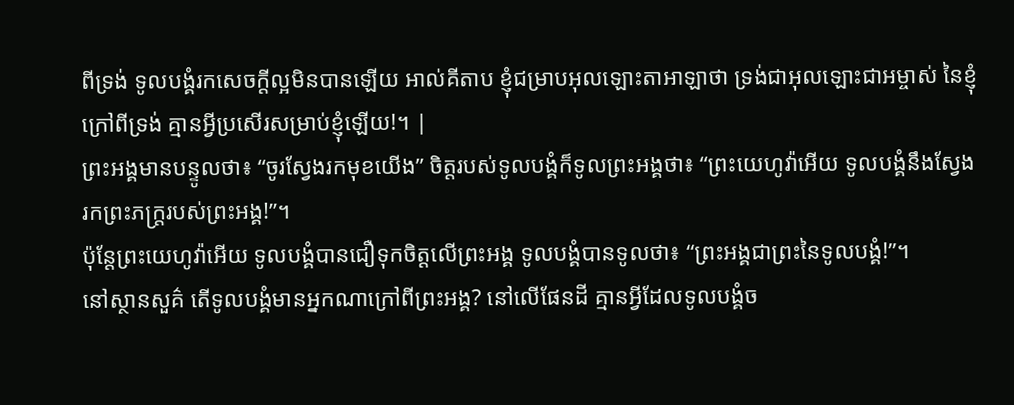ពីទ្រង់ ទូលបង្គំរកសេចក្ដីល្អមិនបានឡើយ អាល់គីតាប ខ្ញុំជម្រាបអុលឡោះតាអាឡាថា ទ្រង់ជាអុលឡោះជាអម្ចាស់ នៃខ្ញុំ ក្រៅពីទ្រង់ គ្មានអ្វីប្រសើរសម្រាប់ខ្ញុំឡើយ!។ |
ព្រះអង្គមានបន្ទូលថា៖ “ចូរស្វែងរកមុខយើង” ចិត្តរបស់ទូលបង្គំក៏ទូលព្រះអង្គថា៖ “ព្រះយេហូវ៉ាអើយ ទូលបង្គំនឹងស្វែងរកព្រះភក្ត្ររបស់ព្រះអង្គ!”។
ប៉ុន្តែព្រះយេហូវ៉ាអើយ ទូលបង្គំបានជឿទុកចិត្តលើព្រះអង្គ ទូលបង្គំបានទូលថា៖ “ព្រះអង្គជាព្រះនៃទូលបង្គំ!”។
នៅស្ថានសួគ៌ តើទូលបង្គំមានអ្នកណាក្រៅពីព្រះអង្គ? នៅលើផែនដី គ្មានអ្វីដែលទូលបង្គំច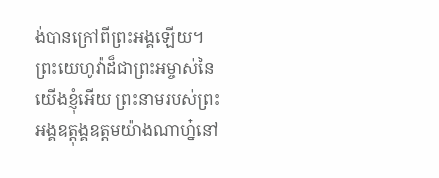ង់បានក្រៅពីព្រះអង្គឡើយ។
ព្រះយេហូវ៉ាដ៏ជាព្រះអម្ចាស់នៃយើងខ្ញុំអើយ ព្រះនាមរបស់ព្រះអង្គឧត្ដុង្គឧត្ដមយ៉ាងណាហ្ន៎នៅ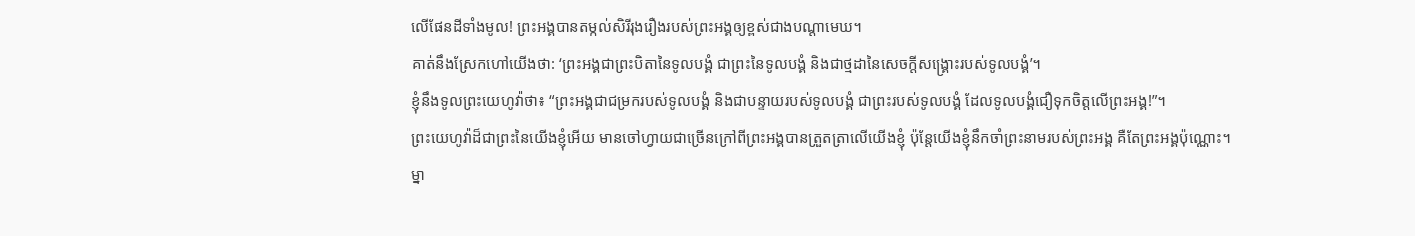លើផែនដីទាំងមូល! ព្រះអង្គបានតម្កល់សិរីរុងរឿងរបស់ព្រះអង្គឲ្យខ្ពស់ជាងបណ្ដាមេឃ។
គាត់នឹងស្រែកហៅយើងថា: ‘ព្រះអង្គជាព្រះបិតានៃទូលបង្គំ ជាព្រះនៃទូលបង្គំ និងជាថ្មដានៃសេចក្ដីសង្គ្រោះរបស់ទូលបង្គំ’។
ខ្ញុំនឹងទូលព្រះយេហូវ៉ាថា៖ “ព្រះអង្គជាជម្រករបស់ទូលបង្គំ និងជាបន្ទាយរបស់ទូលបង្គំ ជាព្រះរបស់ទូលបង្គំ ដែលទូលបង្គំជឿទុកចិត្តលើព្រះអង្គ!”។
ព្រះយេហូវ៉ាដ៏ជាព្រះនៃយើងខ្ញុំអើយ មានចៅហ្វាយជាច្រើនក្រៅពីព្រះអង្គបានត្រួតត្រាលើយើងខ្ញុំ ប៉ុន្តែយើងខ្ញុំនឹកចាំព្រះនាមរបស់ព្រះអង្គ គឺតែព្រះអង្គប៉ុណ្ណោះ។
ម្នា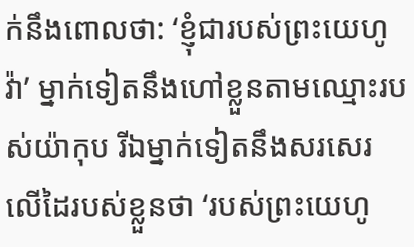ក់នឹងពោលថា: ‘ខ្ញុំជារបស់ព្រះយេហូវ៉ា’ ម្នាក់ទៀតនឹងហៅខ្លួនតាមឈ្មោះរបស់យ៉ាកុប រីឯម្នាក់ទៀតនឹងសរសេរលើដៃរបស់ខ្លួនថា ‘របស់ព្រះយេហូ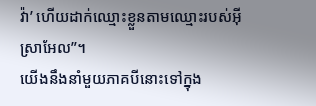វ៉ា’ ហើយដាក់ឈ្មោះខ្លួនតាមឈ្មោះរបស់អ៊ីស្រាអែល”។
យើងនឹងនាំមួយភាគបីនោះទៅក្នុង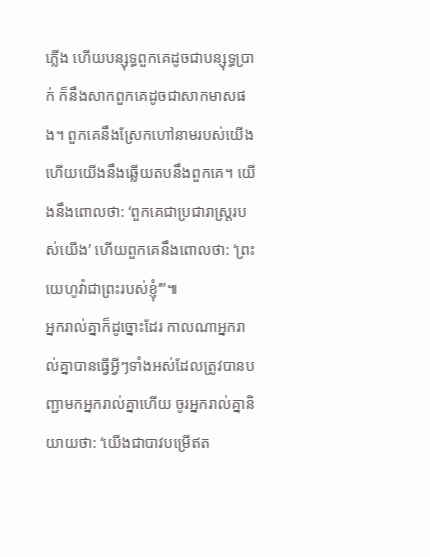ភ្លើង ហើយបន្សុទ្ធពួកគេដូចជាបន្សុទ្ធប្រាក់ ក៏នឹងសាកពួកគេដូចជាសាកមាសផង។ ពួកគេនឹងស្រែកហៅនាមរបស់យើង ហើយយើងនឹងឆ្លើយតបនឹងពួកគេ។ យើងនឹងពោលថា: ‘ពួកគេជាប្រជារាស្ត្ររបស់យើង’ ហើយពួកគេនឹងពោលថា: ‘ព្រះយេហូវ៉ាជាព្រះរបស់ខ្ញុំ’”៕
អ្នករាល់គ្នាក៏ដូច្នោះដែរ កាលណាអ្នករាល់គ្នាបានធ្វើអ្វីៗទាំងអស់ដែលត្រូវបានបញ្ជាមកអ្នករាល់គ្នាហើយ ចូរអ្នករាល់គ្នានិយាយថា: ‘យើងជាបាវបម្រើឥត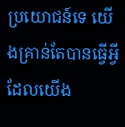ប្រយោជន៍ទេ យើងគ្រាន់តែបានធ្វើអ្វីដែលយើង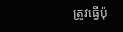ត្រូវធ្វើប៉ុ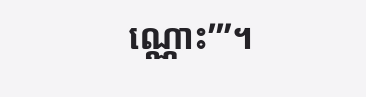ណ្ណោះ’”។